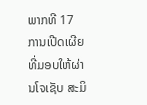ພາກທີ 17
ການເປີດເຜີຍທີ່ມອບໃຫ້ຜ່ານໂຈເຊັບ ສະມິ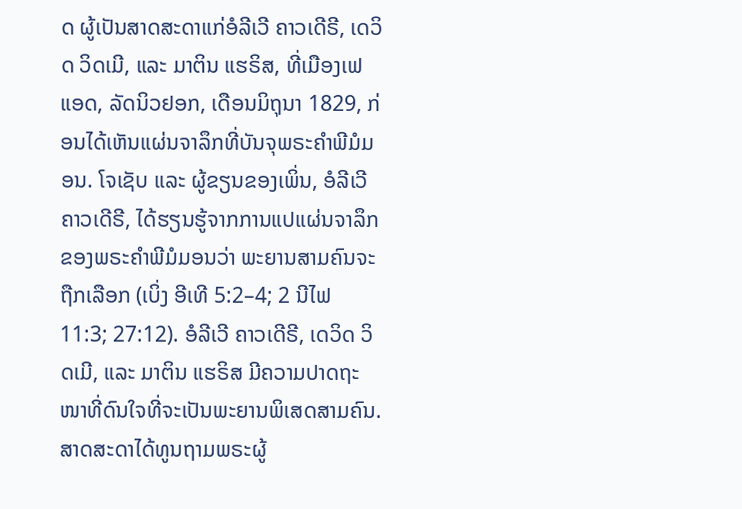ດ ຜູ້ເປັນສາດສະດາແກ່ອໍລີເວີ ຄາວເດີຣີ, ເດວິດ ວິດເມີ, ແລະ ມາຕິນ ແຮຣິສ, ທີ່ເມືອງເຟແອດ, ລັດນິວຢອກ, ເດືອນມິຖຸນາ 1829, ກ່ອນໄດ້ເຫັນແຜ່ນຈາລຶກທີ່ບັນຈຸພຣະຄຳພີມໍມອນ. ໂຈເຊັບ ແລະ ຜູ້ຂຽນຂອງເພິ່ນ, ອໍລີເວີ ຄາວເດີຣີ, ໄດ້ຮຽນຮູ້ຈາກການແປແຜ່ນຈາລຶກຂອງພຣະຄຳພີມໍມອນວ່າ ພະຍານສາມຄົນຈະຖືກເລືອກ (ເບິ່ງ ອີເທີ 5:2–4; 2 ນີໄຟ 11:3; 27:12). ອໍລີເວີ ຄາວເດີຣີ, ເດວິດ ວິດເມີ, ແລະ ມາຕິນ ແຮຣິສ ມີຄວາມປາດຖະໜາທີ່ດົນໃຈທີ່ຈະເປັນພະຍານພິເສດສາມຄົນ. ສາດສະດາໄດ້ທູນຖາມພຣະຜູ້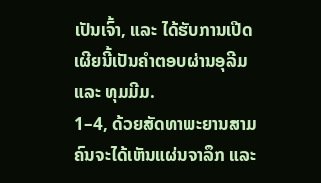ເປັນເຈົ້າ, ແລະ ໄດ້ຮັບການເປີດເຜີຍນີ້ເປັນຄຳຕອບຜ່ານອຸລີມ ແລະ ທຸມມີມ.
1–4, ດ້ວຍສັດທາພະຍານສາມຄົນຈະໄດ້ເຫັນແຜ່ນຈາລຶກ ແລະ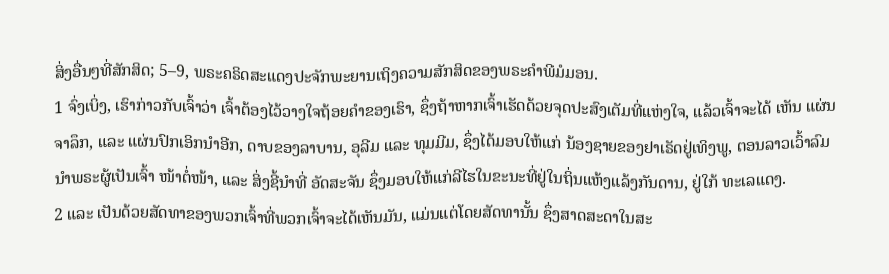ສິ່ງອື່ນໆທີ່ສັກສິດ; 5–9, ພຣະຄຣິດສະແດງປະຈັກພະຍານເຖິງຄວາມສັກສິດຂອງພຣະຄຳພີມໍມອນ.
1 ຈົ່ງເບິ່ງ, ເຮົາກ່າວກັບເຈົ້າວ່າ ເຈົ້າຕ້ອງໄວ້ວາງໃຈຖ້ອຍຄຳຂອງເຮົາ, ຊຶ່ງຖ້າຫາກເຈົ້າເຮັດດ້ວຍຈຸດປະສົງເຕັມທີ່ແຫ່ງໃຈ, ແລ້ວເຈົ້າຈະໄດ້ ເຫັນ ແຜ່ນຈາລຶກ, ແລະ ແຜ່ນປົກເອິກນຳອີກ, ດາບຂອງລາບານ, ອຸລີມ ແລະ ທຸມມີມ, ຊຶ່ງໄດ້ມອບໃຫ້ແກ່ ນ້ອງຊາຍຂອງຢາເຣັດຢູ່ເທິງພູ, ຕອນລາວເວົ້າລົມນຳພຣະຜູ້ເປັນເຈົ້າ ໜ້າຕໍ່ໜ້າ, ແລະ ສິ່ງຊີ້ນຳທີ່ ອັດສະຈັນ ຊຶ່ງມອບໃຫ້ແກ່ລີໄຮໃນຂະນະທີ່ຢູ່ໃນຖິ່ນແຫ້ງແລ້ງກັນດານ, ຢູ່ໃກ້ ທະເລແດງ.
2 ແລະ ເປັນດ້ວຍສັດທາຂອງພວກເຈົ້າທີ່ພວກເຈົ້າຈະໄດ້ເຫັນມັນ, ແມ່ນແຕ່ໂດຍສັດທານັ້ນ ຊຶ່ງສາດສະດາໃນສະ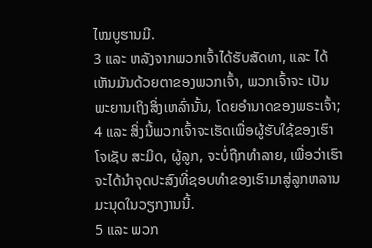ໄໝບູຮານມີ.
3 ແລະ ຫລັງຈາກພວກເຈົ້າໄດ້ຮັບສັດທາ, ແລະ ໄດ້ເຫັນມັນດ້ວຍຕາຂອງພວກເຈົ້າ, ພວກເຈົ້າຈະ ເປັນພະຍານເຖິງສິ່ງເຫລົ່ານັ້ນ, ໂດຍອຳນາດຂອງພຣະເຈົ້າ;
4 ແລະ ສິ່ງນີ້ພວກເຈົ້າຈະເຮັດເພື່ອຜູ້ຮັບໃຊ້ຂອງເຮົາໂຈເຊັບ ສະມິດ, ຜູ້ລູກ, ຈະບໍ່ຖືກທຳລາຍ, ເພື່ອວ່າເຮົາຈະໄດ້ນຳຈຸດປະສົງທີ່ຊອບທຳຂອງເຮົາມາສູ່ລູກຫລານມະນຸດໃນວຽກງານນີ້.
5 ແລະ ພວກ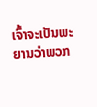ເຈົ້າຈະເປັນພະຍານວ່າພວກ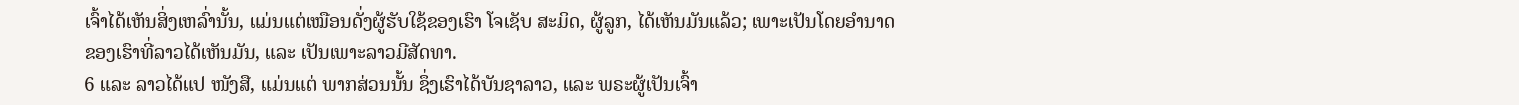ເຈົ້າໄດ້ເຫັນສິ່ງເຫລົ່ານັ້ນ, ແມ່ນແຕ່ເໝືອນດັ່ງຜູ້ຮັບໃຊ້ຂອງເຮົາ ໂຈເຊັບ ສະມິດ, ຜູ້ລູກ, ໄດ້ເຫັນມັນແລ້ວ; ເພາະເປັນໂດຍອຳນາດຂອງເຮົາທີ່ລາວໄດ້ເຫັນມັນ, ແລະ ເປັນເພາະລາວມີສັດທາ.
6 ແລະ ລາວໄດ້ແປ ໜັງສື, ແມ່ນແຕ່ ພາກສ່ວນນັ້ນ ຊຶ່ງເຮົາໄດ້ບັນຊາລາວ, ແລະ ພຣະຜູ້ເປັນເຈົ້າ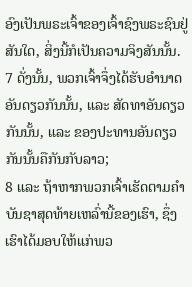ອົງເປັນພຣະເຈົ້າຂອງເຈົ້າຊົງພຣະຊົນຢູ່ສັນໃດ, ສິ່ງນີ້ກໍເປັນຄວາມຈິງສັນນັ້ນ.
7 ດັ່ງນັ້ນ, ພວກເຈົ້າຈຶ່ງໄດ້ຮັບອຳນາດອັນດຽວກັນນັ້ນ, ແລະ ສັດທາອັນດຽວກັນນັ້ນ, ແລະ ຂອງປະທານອັນດຽວກັນນັ້ນຄືກັນກັບລາວ;
8 ແລະ ຖ້າຫາກພວກເຈົ້າເຮັດຕາມຄຳບັນຊາສຸດທ້າຍເຫລົ່ານີ້ຂອງເຮົາ, ຊຶ່ງເຮົາໄດ້ມອບໃຫ້ແກ່ພວ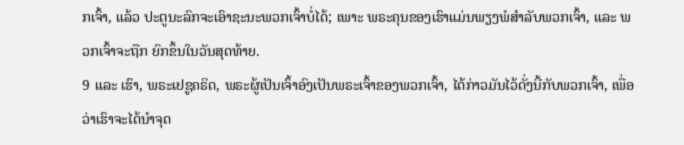ກເຈົ້າ, ແລ້ວ ປະຕູນະລົກຈະເອົາຊະນະພວກເຈົ້າບໍ່ໄດ້; ເພາະ ພຣະຄຸນຂອງເຮົາແມ່ນພຽງພໍສຳລັບພວກເຈົ້າ, ແລະ ພວກເຈົ້າຈະຖືກ ຍົກຂຶ້ນໃນວັນສຸດທ້າຍ.
9 ແລະ ເຮົາ, ພຣະເຢຊູຄຣິດ, ພຣະຜູ້ເປັນເຈົ້າອົງເປັນພຣະເຈົ້າຂອງພວກເຈົ້າ, ໄດ້ກ່າວມັນໄວ້ດັ່ງນີ້ກັບພວກເຈົ້າ, ເພື່ອວ່າເຮົາຈະໄດ້ນຳຈຸດ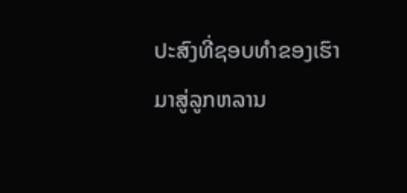ປະສົງທີ່ຊອບທຳຂອງເຮົາມາສູ່ລູກຫລານ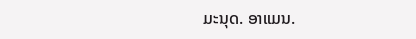ມະນຸດ. ອາແມນ.